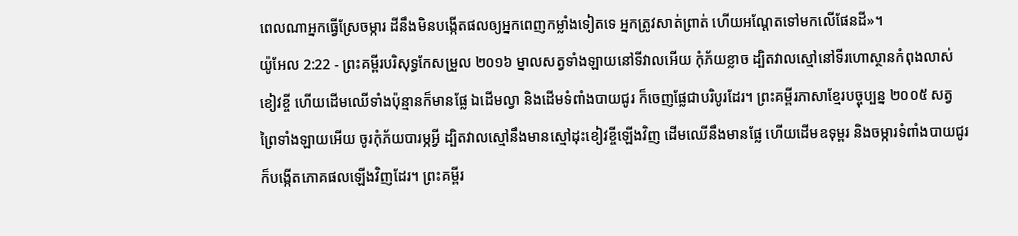ពេលណាអ្នកធ្វើស្រែចម្ការ ដីនឹងមិនបង្កើតផលឲ្យអ្នកពេញកម្លាំងទៀតទេ អ្នកត្រូវសាត់ព្រាត់ ហើយអណ្តែតទៅមកលើផែនដី»។
យ៉ូអែល 2:22 - ព្រះគម្ពីរបរិសុទ្ធកែសម្រួល ២០១៦ ម្នាលសត្វទាំងឡាយនៅទីវាលអើយ កុំភ័យខ្លាច ដ្បិតវាលស្មៅនៅទីរហោស្ថានកំពុងលាស់ខៀវខ្ចី ហើយដើមឈើទាំងប៉ុន្មានក៏មានផ្លែ ឯដើមល្វា និងដើមទំពាំងបាយជូរ ក៏ចេញផ្លែជាបរិបូរដែរ។ ព្រះគម្ពីរភាសាខ្មែរបច្ចុប្បន្ន ២០០៥ សត្វព្រៃទាំងឡាយអើយ ចូរកុំភ័យបារម្ភអ្វី ដ្បិតវាលស្មៅនឹងមានស្មៅដុះខៀវខ្ចីឡើងវិញ ដើមឈើនឹងមានផ្លែ ហើយដើមឧទុម្ពរ និងចម្ការទំពាំងបាយជូរ ក៏បង្កើតភោគផលឡើងវិញដែរ។ ព្រះគម្ពីរ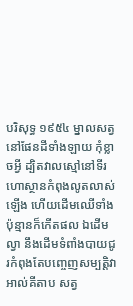បរិសុទ្ធ ១៩៥៤ ម្នាលសត្វនៅផែនដីទាំងឡាយ កុំខ្លាចអ្វី ដ្បិតវាលស្មៅនៅទីរហោស្ថានកំពុងលូតលាស់ឡើង ហើយដើមឈើទាំងប៉ុន្មានក៏កើតផល ឯដើមល្វា នឹងដើមទំពាំងបាយជូរកំពុងតែបញ្ចេញសម្បត្តិវា អាល់គីតាប សត្វ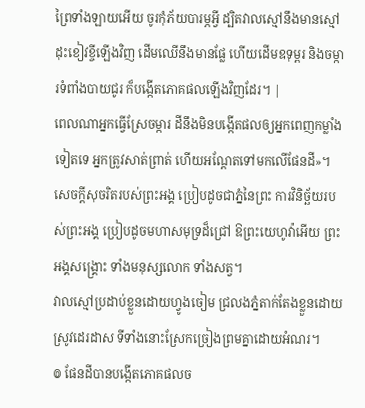ព្រៃទាំងឡាយអើយ ចូរកុំភ័យបារម្ភអ្វី ដ្បិតវាលស្មៅនឹងមានស្មៅដុះខៀវខ្ចីឡើងវិញ ដើមឈើនឹងមានផ្លែ ហើយដើមឧទុម្ពរ និងចម្ការទំពាំងបាយជូរ ក៏បង្កើតភោគផលឡើងវិញដែរ។ |
ពេលណាអ្នកធ្វើស្រែចម្ការ ដីនឹងមិនបង្កើតផលឲ្យអ្នកពេញកម្លាំងទៀតទេ អ្នកត្រូវសាត់ព្រាត់ ហើយអណ្តែតទៅមកលើផែនដី»។
សេចក្ដីសុចរិតរបស់ព្រះអង្គ ប្រៀបដូចជាភ្នំនៃព្រះ ការវិនិច្ឆ័យរបស់ព្រះអង្គ ប្រៀបដូចមហាសមុទ្រដ៏ជ្រៅ ឱព្រះយេហូវ៉ាអើយ ព្រះអង្គសង្គ្រោះ ទាំងមនុស្សលោក ទាំងសត្វ។
វាលស្មៅប្រដាប់ខ្លួនដោយហ្វូងចៀម ជ្រលងភ្នំតាក់តែងខ្លួនដោយស្រូវដេរដាស ទីទាំងនោះស្រែកច្រៀងព្រមគ្នាដោយអំណរ។
៙ ផែនដីបានបង្កើតភោគផលច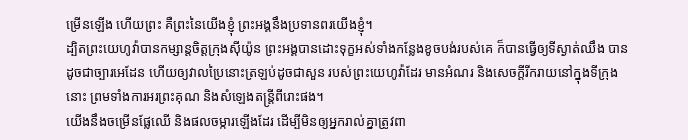ម្រើនឡើង ហើយព្រះ គឺព្រះនៃយើងខ្ញុំ ព្រះអង្គនឹងប្រទានពរយើងខ្ញុំ។
ដ្បិតព្រះយេហូវ៉ាបានកម្សាន្តចិត្តក្រុងស៊ីយ៉ូន ព្រះអង្គបានដោះទុក្ខអស់ទាំងកន្លែងខូចបង់របស់គេ ក៏បានធ្វើឲ្យទីស្ងាត់ឈឹង បានដូចជាច្បារអេដែន ហើយឲ្យវាលប្រៃនោះត្រឡប់ដូចជាសួន របស់ព្រះយេហូវ៉ាដែរ មានអំណរ និងសេចក្ដីរីករាយនៅក្នុងទីក្រុងនោះ ព្រមទាំងការអរព្រះគុណ និងសំឡេងតន្ត្រីពីរោះផង។
យើងនឹងចម្រើនផ្លែឈើ និងផលចម្ការឡើងដែរ ដើម្បីមិនឲ្យអ្នករាល់គ្នាត្រូវពា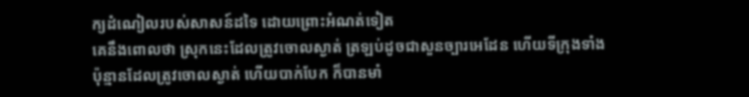ក្យដំណៀលរបស់សាសន៍ដទៃ ដោយព្រោះអំណត់ទៀត
គេនឹងពោលថា ស្រុកនេះដែលត្រូវចោលស្ងាត់ ត្រឡប់ដូចជាសួនច្បារអេដែន ហើយទីក្រុងទាំងប៉ុន្មានដែលត្រូវចោលស្ងាត់ ហើយបាក់បែក ក៏បានមាំ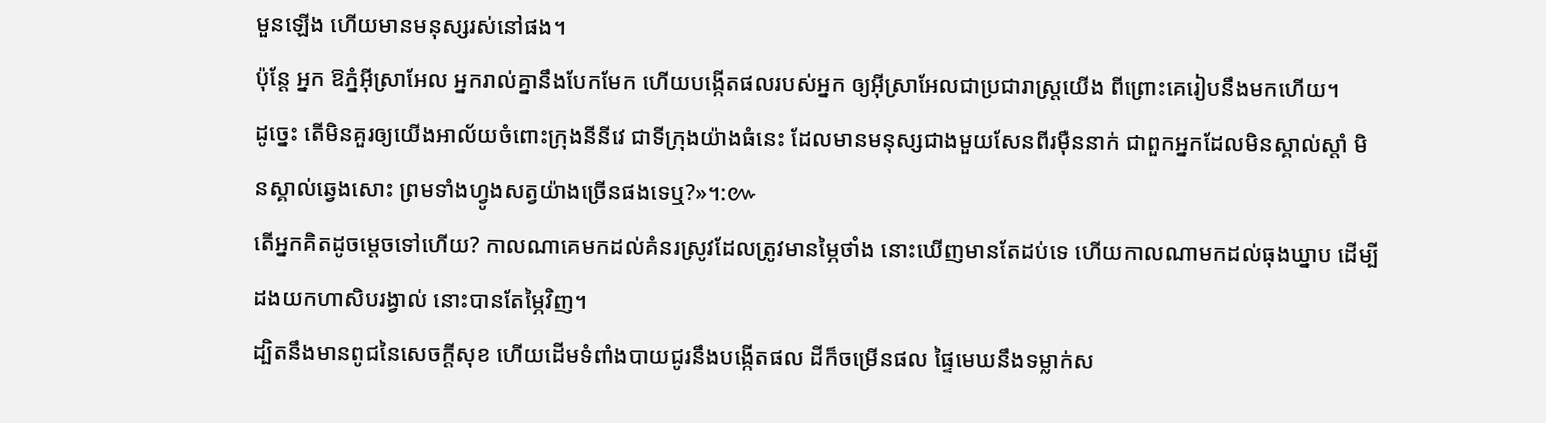មួនឡើង ហើយមានមនុស្សរស់នៅផង។
ប៉ុន្តែ អ្នក ឱភ្នំអ៊ីស្រាអែល អ្នករាល់គ្នានឹងបែកមែក ហើយបង្កើតផលរបស់អ្នក ឲ្យអ៊ីស្រាអែលជាប្រជារាស្ត្រយើង ពីព្រោះគេរៀបនឹងមកហើយ។
ដូច្នេះ តើមិនគួរឲ្យយើងអាល័យចំពោះក្រុងនីនីវេ ជាទីក្រុងយ៉ាងធំនេះ ដែលមានមនុស្សជាងមួយសែនពីរម៉ឺននាក់ ជាពួកអ្នកដែលមិនស្គាល់ស្តាំ មិនស្គាល់ឆ្វេងសោះ ព្រមទាំងហ្វូងសត្វយ៉ាងច្រើនផងទេឬ?»។:៚
តើអ្នកគិតដូចម្ដេចទៅហើយ? កាលណាគេមកដល់គំនរស្រូវដែលត្រូវមានម្ភៃថាំង នោះឃើញមានតែដប់ទេ ហើយកាលណាមកដល់ធុងឃ្នាប ដើម្បីដងយកហាសិបរង្វាល់ នោះបានតែម្ភៃវិញ។
ដ្បិតនឹងមានពូជនៃសេចក្ដីសុខ ហើយដើមទំពាំងបាយជូរនឹងបង្កើតផល ដីក៏ចម្រើនផល ផ្ទៃមេឃនឹងទម្លាក់ស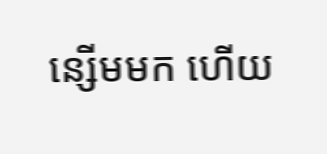ន្សើមមក ហើយ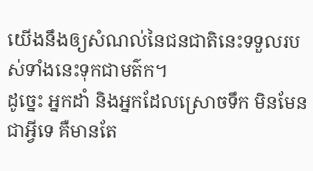យើងនឹងឲ្យសំណល់នៃជនជាតិនេះទទួលរបស់ទាំងនេះទុកជាមត៌ក។
ដូច្នេះ អ្នកដាំ និងអ្នកដែលស្រោចទឹក មិនមែនជាអ្វីទេ គឺមានតែ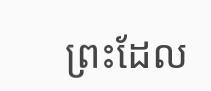ព្រះដែល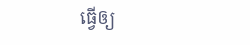ធ្វើឲ្យ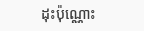ដុះប៉ុណ្ណោះ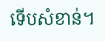ទើបសំខាន់។